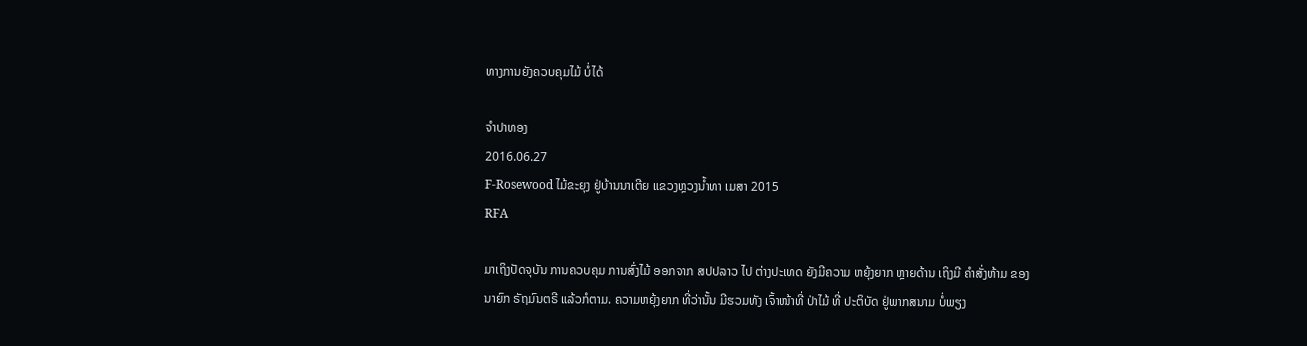ທາງການຍັງຄວບຄຸມໄມ້ ບໍ່ໄດ້

ຈໍາປາທອງ
2016.06.27
F-Rosewood ໄມ້ຂະຍຸງ ຢູ່ບ້ານນາເຕີຍ ແຂວງຫຼວງນໍ້າທາ ເມສາ 2015
RFA

ມາເຖິງປັດຈຸບັນ ການຄວບຄຸມ ການສົ່ງໄມ້ ອອກຈາກ ສປປລາວ ໄປ ຕ່າງປະເທດ ຍັງມີຄວາມ ຫຍຸ້ງຍາກ ຫຼາຍດ້ານ ເຖິງມີ ຄຳສັ່ງຫ້າມ ຂອງ ນາຍົກ ຣັຖມົນຕຣີ ແລ້ວກໍຕາມ. ຄວາມຫຍຸ້ງຍາກ ທີ່ວ່ານັ້ນ ມີຮວມທັງ ເຈົ້າໜ້າທີ່ ປ່າໄມ້ ທີ່ ປະຕິບັດ ຢູ່ພາກສນາມ ບໍ່ພຽງ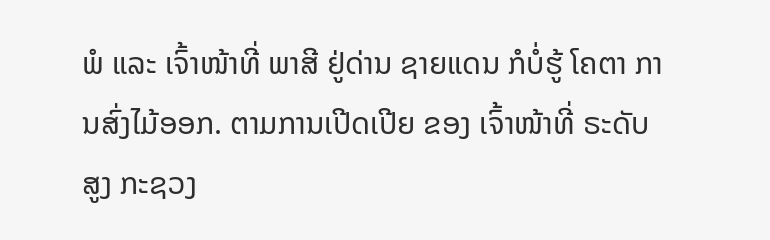ພໍ ແລະ ເຈົ້າໜ້າທີ່ ພາສີ ຢູ່ດ່ານ ຊາຍແດນ ກໍບໍ່ຮູ້ ໂຄຕາ ການສົ່ງໄມ້ອອກ. ຕາມການເປີດເປີຍ ຂອງ ເຈົ້າໜ້າທີ່ ຣະດັບສູງ ກະຊວງ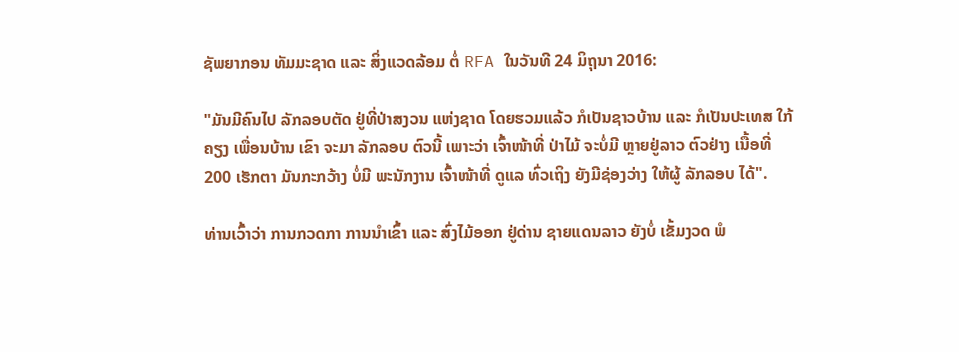ຊັພຍາກອນ ທັມມະຊາດ ແລະ ສິ່ງແວດລ້ອມ ຕໍ່ RFA ໃນວັນທີ 24 ມິຖຸນາ 2016:

"ມັນມີຄົນໄປ ລັກລອບຕັດ ຢູ່ທີ່ປ່າສງວນ ແຫ່ງຊາດ ໂດຍຮວມແລ້ວ ກໍເປັນຊາວບ້ານ ແລະ ກໍເປັນປະເທສ ໃກ້ຄຽງ ເພື່ອນບ້ານ ເຂົາ ຈະມາ ລັກລອບ ຕົວນີ້ ເພາະວ່າ ເຈົ້າໜ້າທີ່ ປ່າໄມ້ ຈະບໍ່ມີ ຫຼາຍຢູ່ລາວ ຕົວຢ່າງ ເນື້ອທີ່ 200 ເຮັກຕາ ມັນກະກວ້າງ ບໍ່ມີ ພະນັກງານ ເຈົ້າໜ້າທີ່ ດູແລ ທົ່ວເຖິງ ຍັງມີຊ່ອງວ່າງ ໃຫ້ຜູ້ ລັກລອບ ໄດ້".

ທ່ານເວົ້າວ່າ ການກວດກາ ການນຳເຂົ້າ ແລະ ສົ່ງໄມ້ອອກ ຢູ່ດ່ານ ຊາຍແດນລາວ ຍັງບໍ່ ເຂັ້ມງວດ ພໍ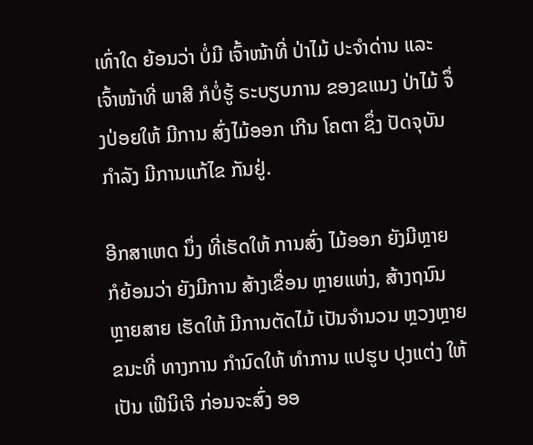ເທົ່າໃດ ຍ້ອນວ່າ ບໍ່ມີ ເຈົ້າໜ້າທີ່ ປ່າໄມ້ ປະຈຳດ່ານ ແລະ ເຈົ້າໜ້າທີ່ ພາສີ ກໍບໍ່ຮູ້ ຣະບຽບການ ຂອງຂແນງ ປ່າໄມ້ ຈຶ່ງປ່ອຍໃຫ້ ມີການ ສົ່ງໄມ້ອອກ ເກີນ ໂຄຕາ ຊຶ່ງ ປັດຈຸບັນ ກຳລັງ ມີການແກ້ໄຂ ກັນຢູ່.

ອີກສາເຫດ ນຶ່ງ ທີ່ເຮັດໃຫ້ ການສົ່ງ ໄມ້ອອກ ຍັງມີຫຼາຍ ກໍຍ້ອນວ່າ ຍັງມີການ ສ້າງເຂື່ອນ ຫຼາຍແຫ່ງ, ສ້າງຖນົນ ຫຼາຍສາຍ ເຮັດໃຫ້ ມີການຕັດໄມ້ ເປັນຈຳນວນ ຫຼວງຫຼາຍ ຂນະທີ່ ທາງການ ກຳນົດໃຫ້ ທຳການ ແປຮູບ ປຸງແຕ່ງ ໃຫ້ເປັນ ເຟີນິເຈີ ກ່ອນຈະສົ່ງ ອອ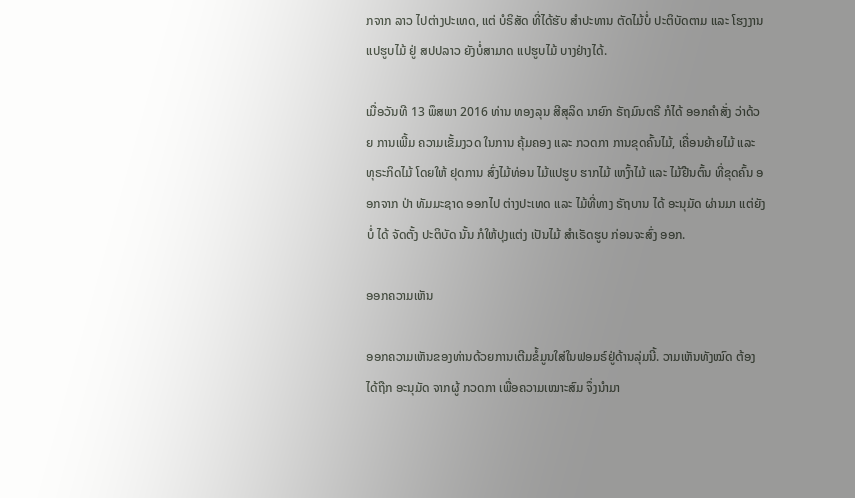ກຈາກ ລາວ ໄປຕ່າງປະເທດ, ແຕ່ ບໍຣິສັດ ທີ່ໄດ້ຮັບ ສຳປະທານ ຕັດໄມ້ບໍ່ ປະຕິບັດຕາມ ແລະ ໂຮງງານ ແປຮູບໄມ້ ຢູ່ ສປປລາວ ຍັງບໍ່ສາມາດ ແປຮູບໄມ້ ບາງຢ່າງໄດ້.

ເມື່ອວັນທີ 13 ພຶສພາ 2016 ທ່ານ ທອງລຸນ ສີສຸລິດ ນາຍົກ ຣັຖມົນຕຣີ ກໍໄດ້ ອອກຄໍາສັ່ງ ວ່າດ້ວຍ ການເພີ້ມ ຄວາມເຂັ້ມງວດ ໃນການ ຄຸ້ມຄອງ ແລະ ກວດກາ ການຂຸດຄົ້ນໄມ້, ເຄື່ອນຍ້າຍໄມ້ ແລະ ທຸຣະກິດໄມ້ ໂດຍໃຫ້ ຢຸດການ ສົ່ງໄມ້ທ່ອນ ໄມ້ແປຮູບ ຮາກໄມ້ ເຫງົ້າໄມ້ ແລະ ໄມ້ຢືນຕົ້ນ ທີ່ຂຸດຄົ້ນ ອອກຈາກ ປ່າ ທັມມະຊາດ ອອກໄປ ຕ່າງປະເທດ ແລະ ໄມ້ທີ່ທາງ ຣັຖບານ ໄດ້ ອະນຸມັດ ຜ່ານມາ ແຕ່ຍັງບໍ່ ໄດ້ ຈັດຕັ້ງ ປະຕິບັດ ນັ້ນ ກໍໃຫ້ປຸງແຕ່ງ ເປັນໄມ້ ສຳເຣັດຮູບ ກ່ອນຈະສົ່ງ ອອກ.

ອອກຄວາມເຫັນ

ອອກຄວາມເຫັນຂອງທ່ານດ້ວຍການເຕີມຂໍ້ມູນໃສ່ໃນຟອມຣ໌ຢູ່ດ້ານລຸ່ມນີ້. ວາມເຫັນທັງໝົດ ຕ້ອງໄດ້ຖືກ ອະນຸມັດ ຈາກຜູ້ ກວດກາ ເພື່ອຄວາມເໝາະສົມ ຈຶ່ງນໍາມາ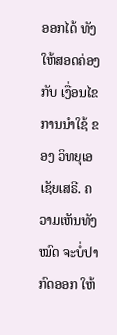ອອກໄດ້ ທັງໃຫ້ສອດຄ່ອງ ກັບ ເງື່ອນໄຂ ການນຳໃຊ້ ຂອງ ວິທຍຸເອເຊັຍເສຣີ. ຄວາມເຫັນທັງໝົດ ຈະບໍ່ປາກົດອອກ ໃຫ້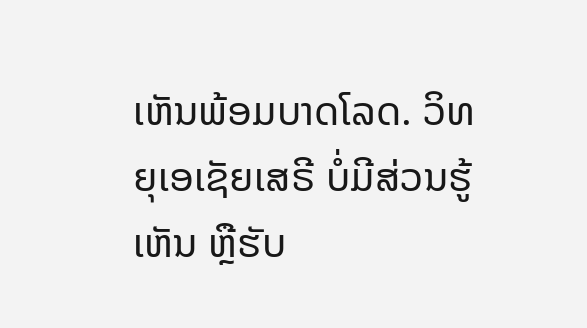ເຫັນພ້ອມບາດໂລດ. ວິທຍຸເອເຊັຍເສຣີ ບໍ່ມີສ່ວນຮູ້ເຫັນ ຫຼືຮັບ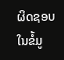ຜິດຊອບ ໃນຂໍ້ມູ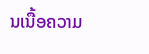ນເນື້ອຄວາມ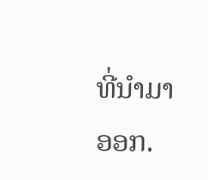ທີ່ນໍາມາອອກ.